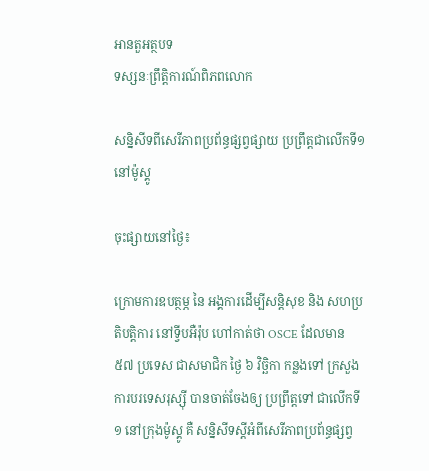អានតួអត្ថបទ
ទស្សនៈព្រឹត្តិការណ៍ពិភពលោក

សន្និសីទពីសេរីភាពប្រព័ន្ធផ្សព្វផ្សាយ ប្រព្រឹត្តជាលើកទី១នៅម៉ូស្គូ

ចុះផ្សាយនៅថ្ងៃ៖

ក្រោមការឧបត្ថម្ភ នៃ អង្គការដើម្បីសន្តិសុខ និង សហប្រតិបត្តិការ នៅទ្វីបអឺរ៉ុប ហៅកាត់ថា OSCE ដែលមាន ៥៧ ប្រទេស ជាសមាជិក ថ្ងៃ ៦ វិច្ឆិកា កន្លងទៅ ក្រសួងការបរទេសរុស្ស៊ី បានចាត់ចែងឲ្យ ប្រព្រឹត្តទៅ ជាលើកទី ១ នៅក្រុងម៉ូស្គូ គឺ សន្និសីទស្តីអំពីសេរីភាពប្រព័ន្ធផ្សព្វ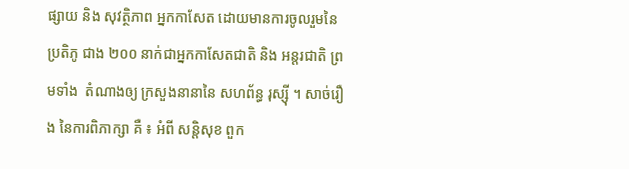ផ្សាយ និង សុវត្ថិភាព អ្នកកាសែត ដោយមានការចូលរួមនៃ ប្រតិភូ ជាង ២០០ នាក់ជាអ្នកកាសែតជាតិ និង អន្តរជាតិ ព្រមទាំង  តំណាងឲ្យ ក្រសួងនានានៃ សហព័ន្ធ រុស្ស៊ី ។ សាច់រឿង នៃការពិភាក្សា គឺ ៖ អំពី សន្តិសុខ ពួក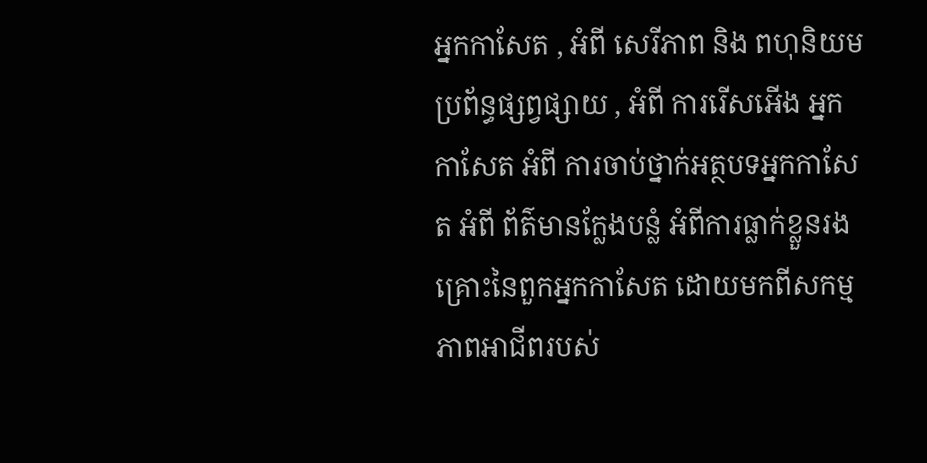អ្នកកាសែត , អំពី សេរីភាព និង ពហុនិយម ប្រព័ន្ធផ្សព្វផ្សាយ , អំពី ការរើសអើង អ្នកកាសែត អំពី ការចាប់ថ្នាក់អត្ថបទអ្នកកាសែត អំពី ព័ត៌មានក្លែងបន្លំ អំពីការធ្លាក់ខ្លួនរងគ្រោះនៃពួកអ្នកកាសែត ដោយមកពីសកម្មភាពអាជីពរបស់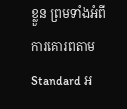ខ្លួន ព្រមទាំងអំពីការគោរពតាម Standard អ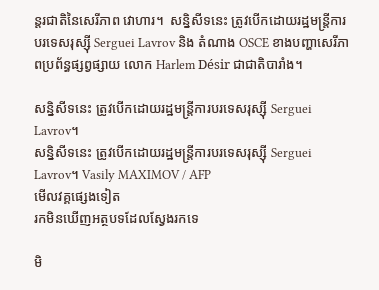ន្តរជាតិនៃសេរីភាព វោហារ។  សន្និសីទនេះ ត្រូវបើកដោយរដ្ឋមន្ត្រីការបរទេសរុស្ស៊ី Serguei Lavrov និង តំណាង OSCE ខាងបញ្ហាសេរីភាពប្រព័ន្ធផ្សព្វផ្សាយ លោក Harlem Désir ជាជាតិបារាំង។

សន្និសីទនេះ ត្រូវបើកដោយរដ្ឋមន្ត្រីការបរទេសរុស្ស៊ី Serguei Lavrov។
សន្និសីទនេះ ត្រូវបើកដោយរដ្ឋមន្ត្រីការបរទេសរុស្ស៊ី Serguei Lavrov។ Vasily MAXIMOV / AFP
មើលវគ្គផ្សេងទៀត
រកមិនឃើញអត្ថបទដែលស្វែងរកទេ

មិ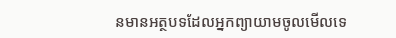នមានអត្ថបទដែលអ្នកព្យាយាមចូលមើលទេ